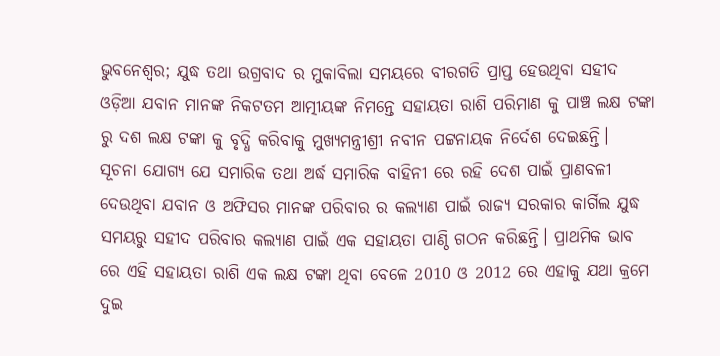ଭୁବନେଶ୍ୱର; ଯୁଦ୍ଧ ତଥା ଉଗ୍ରବାଦ ର ମୁକାବିଲା ସମୟରେ ବୀରଗତି ପ୍ରାପ୍ତ ହେଉଥିବା ସହୀଦ ଓଡ଼ିଆ ଯବାନ ମାନଙ୍କ ନିକଟତମ ଆତ୍ମୀୟଙ୍କ ନିମନ୍ତେ ସହାୟତା ରାଶି ପରିମାଣ କୁ ପାଞ୍ଚ ଲକ୍ଷ ଟଙ୍କା ରୁ ଦଶ ଲକ୍ଷ ଟଙ୍କା କୁ ବୃଦ୍ଧି କରିବାକୁ ମୁଖ୍ୟମନ୍ତ୍ରୀଶ୍ରୀ ନବୀନ ପଟ୍ଟନାୟକ ନିର୍ଦେଶ ଦେଇଛନ୍ତି।
ସୂଚନା ଯୋଗ୍ୟ ଯେ ସମାରିକ ତଥା ଅର୍ଦ୍ଧ ସମାରିକ ବାହିନୀ ରେ ରହି ଦେଶ ପାଇଁ ପ୍ରାଣବଳୀ ଦେଉଥିବା ଯବାନ ଓ ଅଫିସର ମାନଙ୍କ ପରିବାର ର କଲ୍ୟାଣ ପାଇଁ ରାଜ୍ୟ ସରକାର କାର୍ଗିଲ ଯୁଦ୍ଧ ସମୟରୁ ସହୀଦ ପରିବାର କଲ୍ୟାଣ ପାଇଁ ଏକ ସହାୟତା ପାଣ୍ଠି ଗଠନ କରିଛନ୍ତି। ପ୍ରାଥମିକ ଭାବ ରେ ଏହି ସହାୟତା ରାଶି ଏକ ଲକ୍ଷ ଟଙ୍କା ଥିବା ବେଳେ 2010 ଓ 2012 ରେ ଏହାକୁ ଯଥା କ୍ରମେ ଦୁଇ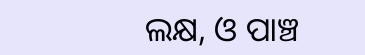ଲକ୍ଷ, ଓ ପାଞ୍ଚ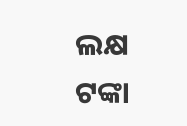ଲକ୍ଷ ଟଙ୍କା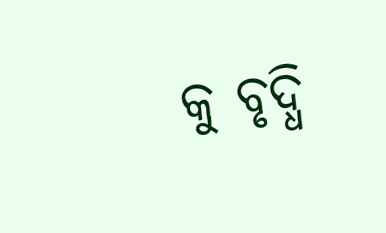କୁ ବୃଦ୍ଧି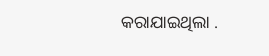କରାଯାଇଥିଲା .